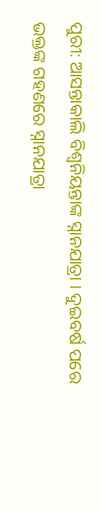ପୁରୀ: ଆସନ୍ତାକାଲି ବିଶ୍ଵନିୟନ୍ତାଙ୍କ ସ୍ନାନଯାତ୍ରା । ଦୁଇବର୍ଷ ପରେ ଭକ୍ତଙ୍କ ଗହଣରେ ସ୍ନାନଯାତ୍ରା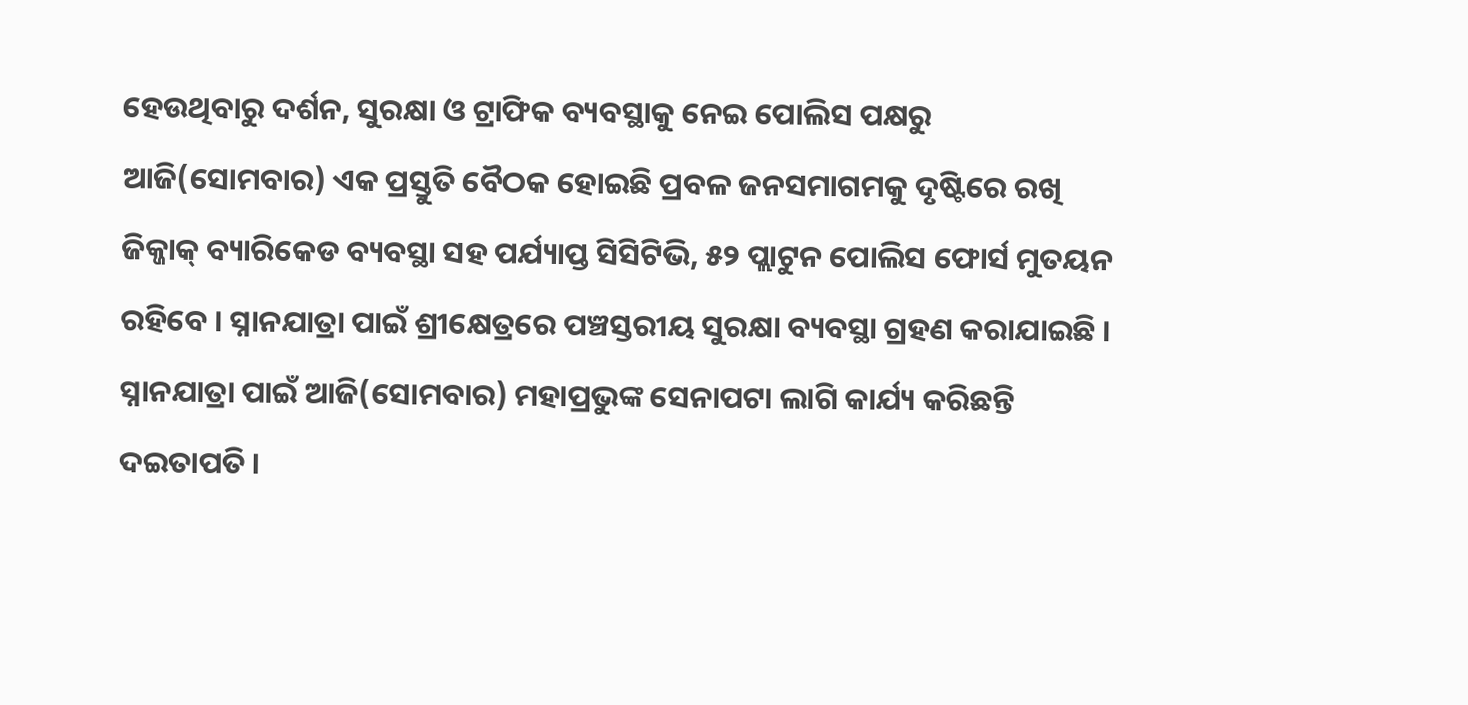ହେଉଥିବାରୁ ଦର୍ଶନ, ସୁରକ୍ଷା ଓ ଟ୍ରାଫିକ ବ୍ୟବସ୍ଥାକୁ ନେଇ ପୋଲିସ ପକ୍ଷରୁ ଆଜି(ସୋମବାର) ଏକ ପ୍ରସ୍ତୁତି ବୈଠକ ହୋଇଛି ପ୍ରବଳ ଜନସମାଗମକୁ ଦୃଷ୍ଟିରେ ରଖି ଜିକ୍ଜାକ୍ ବ୍ୟାରିକେଡ ବ୍ୟବସ୍ଥା ସହ ପର୍ଯ୍ୟାପ୍ତ ସିସିଟିଭି, ୫୨ ପ୍ଲାଟୁନ ପୋଲିସ ଫୋର୍ସ ମୁତୟନ ରହିବେ । ସ୍ନାନଯାତ୍ରା ପାଇଁ ଶ୍ରୀକ୍ଷେତ୍ରରେ ପଞ୍ଚସ୍ତରୀୟ ସୁରକ୍ଷା ବ୍ୟବସ୍ଥା ଗ୍ରହଣ କରାଯାଇଛି ।
ସ୍ନାନଯାତ୍ରା ପାଇଁ ଆଜି(ସୋମବାର) ମହାପ୍ରଭୁଙ୍କ ସେନାପଟା ଲାଗି କାର୍ଯ୍ୟ କରିଛନ୍ତି ଦଇତାପତି ।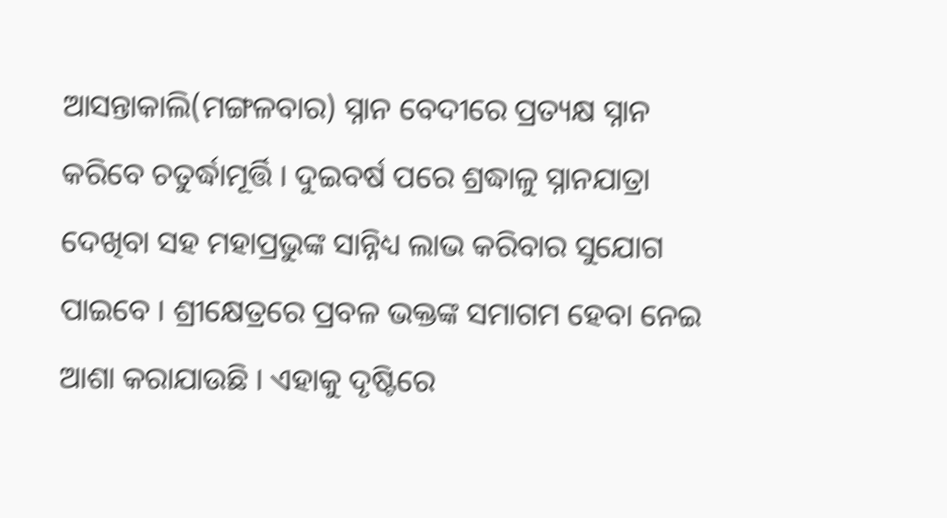ଆସନ୍ତାକାଲି(ମଙ୍ଗଳବାର) ସ୍ନାନ ବେଦୀରେ ପ୍ରତ୍ୟକ୍ଷ ସ୍ନାନ କରିବେ ଚତୁର୍ଦ୍ଧାମୂର୍ତ୍ତି । ଦୁଇବର୍ଷ ପରେ ଶ୍ରଦ୍ଧାଳୁ ସ୍ନାନଯାତ୍ରା ଦେଖିବା ସହ ମହାପ୍ରଭୁଙ୍କ ସାନ୍ନିଧ୍ୟ ଲାଭ କରିବାର ସୁଯୋଗ ପାଇବେ । ଶ୍ରୀକ୍ଷେତ୍ରରେ ପ୍ରବଳ ଭକ୍ତଙ୍କ ସମାଗମ ହେବା ନେଇ ଆଶା କରାଯାଉଛି । ଏହାକୁ ଦୃଷ୍ଟିରେ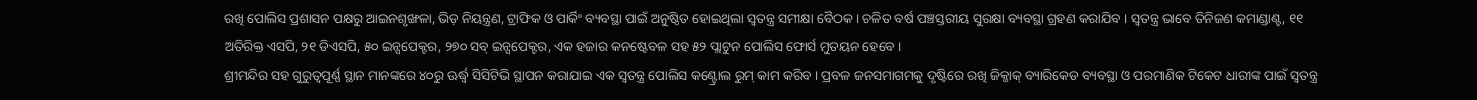ରଖି ପୋଲିସ ପ୍ରଶାସନ ପକ୍ଷରୁ ଆଇନଶୃଙ୍ଖଳା, ଭିଡ଼ ନିୟନ୍ତ୍ରଣ, ଟ୍ରାଫିକ ଓ ପାର୍କିଂ ବ୍ୟବସ୍ଥା ପାଇଁ ଅନୁଷ୍ଠିତ ହୋଇଥିଲା ସ୍ବତନ୍ତ୍ର ସମୀକ୍ଷା ବୈଠକ । ଚଳିତ ବର୍ଷ ପଞ୍ଚସ୍ତରୀୟ ସୁରକ୍ଷା ବ୍ୟବସ୍ଥା ଗ୍ରହଣ କରାଯିବ । ସ୍ବତନ୍ତ୍ର ଭାବେ ତିନିଜଣ କମାଣ୍ଡାଣ୍ଟ, ୧୧ ଅତିରିକ୍ତ ଏସପି, ୨୧ ଡିଏସପି, ୫୦ ଇନ୍ସପେକ୍ଟର, ୨୭୦ ସବ୍ ଇନ୍ସପେକ୍ଟର, ଏକ ହଜାର କନଷ୍ଟେବଳ ସହ ୫୨ ପ୍ଲାଟୁନ ପୋଲିସ ଫୋର୍ସ ମୁତୟନ ହେବେ ।
ଶ୍ରୀମନ୍ଦିର ସହ ଗୁରୁତ୍ୱପୂର୍ଣ୍ଣ ସ୍ଥାନ ମାନଙ୍କରେ ୪୦ରୁ ଊର୍ଦ୍ଧ୍ବ ସିସିଟିଭି ସ୍ଥାପନ କରାଯାଇ ଏକ ସ୍ବତନ୍ତ୍ର ପୋଲିସ କଣ୍ଟ୍ରୋଲ ରୁମ୍ କାମ କରିବ । ପ୍ରବଳ ଜନସମାଗମକୁ ଦୃଷ୍ଟିରେ ରଖି ଜିକ୍ଜାକ୍ ବ୍ୟାରିକେଡ ବ୍ୟବସ୍ଥା ଓ ପରମାଣିକ ଟିକେଟ ଧାରୀଙ୍କ ପାଇଁ ସ୍ବତନ୍ତ୍ର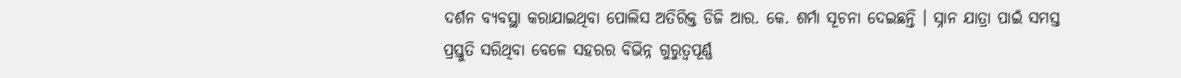ଦର୍ଶନ ବ୍ୟବସ୍ଥା କରାଯାଇଥିବା ପୋଲିସ ଅତିରିକ୍ତ ଡିଜି ଆର. କେ. ଶର୍ମା ସୂଚନା ଦେଇଛନ୍ତି । ସ୍ନାନ ଯାତ୍ରା ପାଇଁ ସମସ୍ତ ପ୍ରସ୍ତୁତି ସରିଥିବା ବେଳେ ସହରର ବିଭିନ୍ନ ଗୁରୁତ୍ବପୂର୍ଣ୍ଣ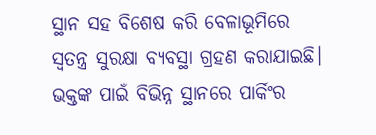ସ୍ଥାନ ସହ ବିଶେଷ କରି ବେଳାଭୂମିରେ ସ୍ବତନ୍ତ୍ର ସୁରକ୍ଷା ବ୍ୟବସ୍ଥା ଗ୍ରହଣ କରାଯାଇଛି। ଭକ୍ତଙ୍କ ପାଇଁ ବିଭିନ୍ନ ସ୍ଥାନରେ ପାର୍କିଂର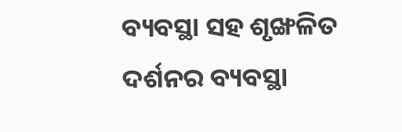ବ୍ୟବସ୍ଥା ସହ ଶୃଙ୍ଖଳିତ ଦର୍ଶନର ବ୍ୟବସ୍ଥା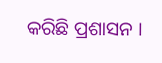କରିଛି ପ୍ରଶାସନ ।